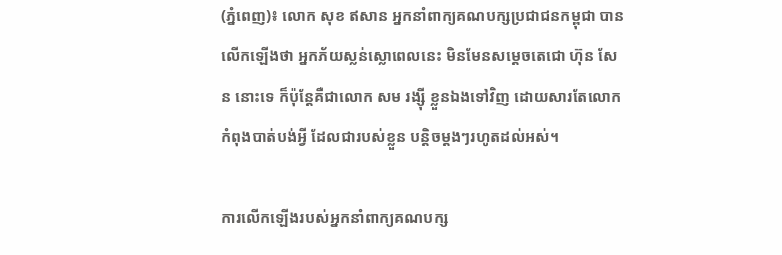(ភ្នំពេញ)៖ លោក សុខ ឥសាន អ្នកនាំពាក្យគណបក្សប្រជាជនកម្ពុជា បានលើកឡើងថា អ្នកភ័យស្លន់ស្លោពេលនេះ មិនមែនសម្តេចតេជោ ហ៊ុន សែន នោះទេ ក៏ប៉ុន្តែគឺជាលោក សម រង្ស៊ី ខ្លួនឯងទៅវិញ ដោយសារតែលោកកំពុងបាត់បង់អ្វី ដែលជារបស់ខ្លួន បន្តិចម្តងៗរហូតដល់អស់។

ការលើកឡើងរបស់អ្នកនាំពាក្យគណបក្ស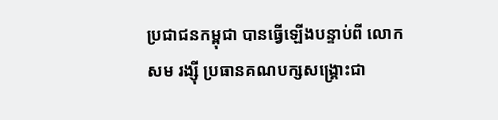ប្រជាជនកម្ពុជា បានធ្វើឡើងបន្ទាប់ពី លោក សម រង្ស៊ី ប្រធានគណបក្សសង្រ្គោះជា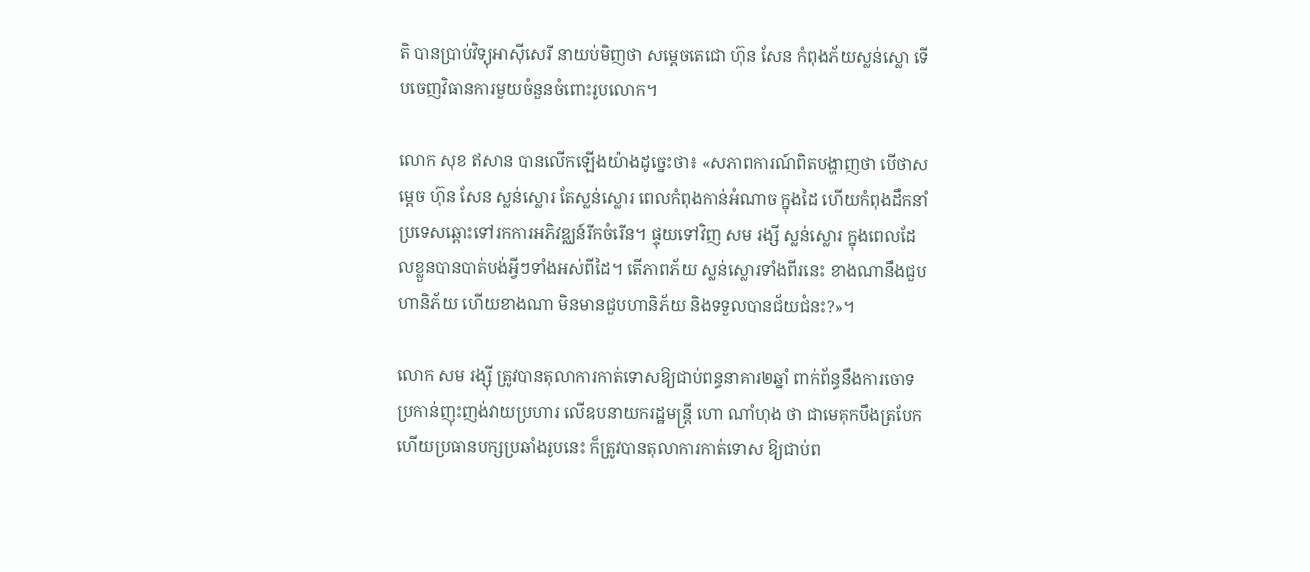តិ បានប្រាប់វិទ្យុអាស៊ីសេរី នាយប់មិញថា សម្តេចតេជោ ហ៊ុន សែន កំពុងភ័យស្លន់ស្លោ ទើបចេញវិធានការមួយចំនួនចំពោះរូបលោក។

លោក សុខ ឥសាន បានលើកឡើងយ៉ាងដូច្នេះថា៖ «សភាពការណ៍ពិតបង្ហាញថា បើថាសម្តេច ហ៊ុន សែន ស្លន់ស្លោរ តែស្លន់ស្លោរ ពេលកំពុងកាន់អំណាច ក្នុងដៃ ហើយកំពុងដឹកនាំប្រទេសឆ្ពោះទៅរកការអភិវឌ្ឈន៍រីកចំរើន។ ផ្ទុយទៅវិញ សម រង្សី ស្លន់ស្លោរ ក្នុងពេលដែលខ្លួនបានបាត់បង់អ្វីៗទាំងអស់ពីដៃ។ តេីភាពភ័យ ស្លន់ស្លោរទាំងពីរនេះ ខាងណានឹងជួបហានិភ័យ ហើយខាងណា មិនមានជួបហានិភ័យ និងទទួលបានជ័យជំនះ?»។

លោក សម រង្ស៊ី ត្រូវបានតុលាការកាត់ទោសឱ្យជាប់ពន្ធនាគារ២ឆ្នាំ ពាក់ព័ន្ធនឹងការចោទប្រកាន់ញុះញង់វាយប្រហារ លើឧបនាយករដ្ឋមន្រ្តី ហោ ណាំហុង ថា ជាមេគុកបឹងត្របែក ហើយប្រធានបក្សប្រឆាំងរូបនេះ ក៏ត្រូវបានតុលាការកាត់ទោស ឱ្យជាប់ព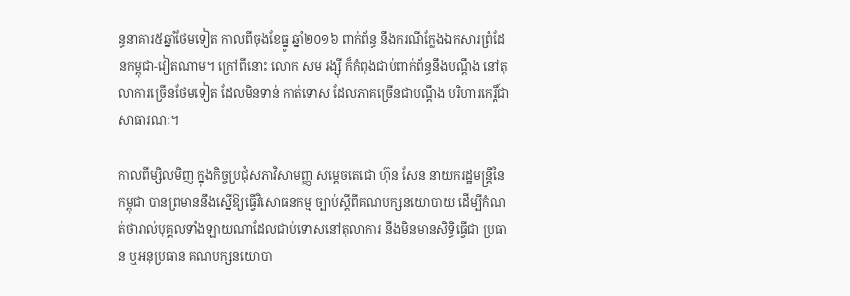ន្ធនាគារ៥ឆ្នាំថែមទៀត កាលពីចុងខែធ្នូ ឆ្នាំ២០១៦ ពាក់ព័ន្ធ នឹងករណីក្លែងឯកសារព្រំដែនកម្ពុជា-វៀតណាម។ ក្រៅពីនោះ លោក សម រង្ស៊ី ក៏កំពុងជាប់ពាក់ព័ន្ធនឹងបណ្តឹង នៅតុលាការច្រើនថែមទៀត ដែលមិនទាន់ កាត់ទោស ដែលភាគច្រើនជាបណ្តឹង បរិហារកេរ្តិ៍ជាសាធារណៈ។

កាលពីម្សិលមិញ ក្នុងកិច្ចប្រជុំសភាវិសាមញ្ញ សម្តេចតេជោ ហ៊ុន សែន នាយករដ្ឋមន្រ្តីនៃកម្ពុជា បានព្រមាននឹងស្នើឱ្យធ្វើវិសោធនកម្ម ច្បាប់ស្តីពីគណបក្សនយោបាយ ដើម្បីកំណត់ថារាល់បុគ្គលទាំងឡាយណាដែលជាប់ទោសនៅតុលាការ នឹងមិនមានសិទ្ធិធ្វើជា ប្រធាន ឬអនុប្រធាន គណបក្សនយោបា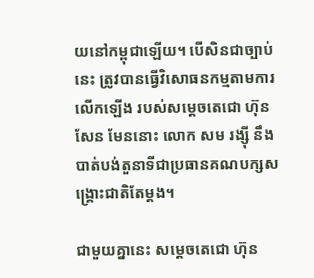យនៅកម្ពុជាឡើយ។ បើសិនជាច្បាប់នេះ ត្រូវបានធ្វើវិសោធនកម្មតាមការលើកឡើង របស់សម្តេចតេជោ ហ៊ុន សែន មែននោះ លោក សម រង្ស៊ី នឹងបាត់បង់តួនាទីជាប្រធានគណបក្សសង្រ្គោះជាតិតែម្តង។

ជាមួយគ្នានេះ សម្តេចតេជោ ហ៊ុន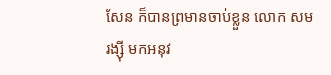សែន ក៏បានព្រមានចាប់ខ្លួន លោក សម រង្ស៊ី មកអនុវ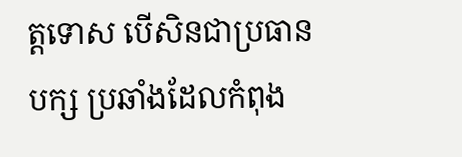ត្តទោស បើសិនជាប្រធានបក្ស ប្រឆាំងដែលកំពុង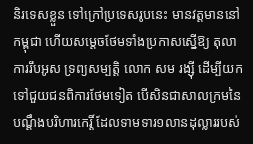និរទេសខ្លួន ទៅក្រៅប្រទេសរូបនេះ មានវត្តមាននៅកម្ពុជា ហើយសម្តេចថែមទាំងប្រកាសស្នើឱ្យ តុលាការរឹបអូស ទ្រព្យសម្បត្តិ លោក សម រង្ស៊ី ដើម្បីយកទៅជួយជនពិការថែមទៀត បើសិនជាសាលក្រមនៃបណ្តឹងបរិហារកេរ្តិ៍ ដែលទាមទារ១លានដុល្លាររបស់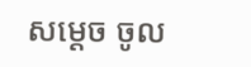សម្តេច ចូល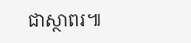ជាស្ថាពរ៕